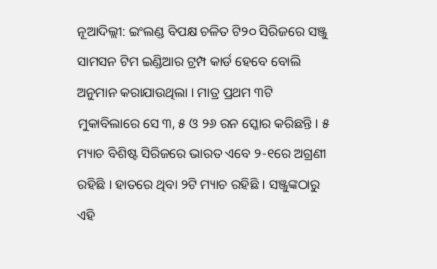ନୂଆଦିଲ୍ଲୀ: ଇଂଲଣ୍ଡ ବିପକ୍ଷ ଚଳିତ ଟି୨୦ ସିରିଜରେ ସଞ୍ଜୁ ସାମସନ ଟିମ ଇଣ୍ଡିଆର ଟ୍ରମ୍ପ କାର୍ଡ ହେବେ ବୋଲି ଅନୁମାନ କରାଯାଉଥିଲା । ମାତ୍ର ପ୍ରଥମ ୩ଟି ମୁକାବିଲାରେ ସେ ୩, ୫ ଓ ୨୬ ରନ ସ୍କୋର କରିଛନ୍ତି । ୫ ମ୍ୟାଚ ବିଶିଷ୍ଟ ସିରିଜରେ ଭାରତ ଏବେ ୨-୧ରେ ଅଗ୍ରଣୀ ରହିଛି । ହାତରେ ଥିବା ୨ଟି ମ୍ୟାଚ ରହିଛି । ସଞ୍ଜୁଙ୍କଠାରୁ ଏହି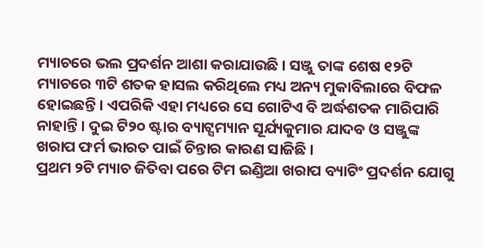ମ୍ୟାଚରେ ଭଲ ପ୍ରଦର୍ଶନ ଆଶା କରାଯାଉଛି । ସଞ୍ଜୁ ତାଙ୍କ ଶେଷ ୧୨ଟି ମ୍ୟାଚରେ ୩ଟି ଶତକ ହାସଲ କରିଥିଲେ ମଧ୍ୟ ଅନ୍ୟ ମୁକାବିଲାରେ ବିଫଳ ହୋଇଛନ୍ତି । ଏପରିକି ଏହା ମଧ୍ୟରେ ସେ ଗୋଟିଏ ବି ଅର୍ଦ୍ଧଶତକ ମାରିପାରି ନାହାନ୍ତି । ଦୁଇ ଟି୨୦ ଷ୍ଟାର ବ୍ୟାଟ୍ସମ୍ୟାନ ସୂର୍ଯ୍ୟକୁମାର ଯାଦବ ଓ ସଞ୍ଜୁଙ୍କ ଖରାପ ଫର୍ମ ଭାରତ ପାଇଁ ଚିନ୍ତାର କାରଣ ସାଜିଛି ।
ପ୍ରଥମ ୨ଟି ମ୍ୟାଚ ଜିତିବା ପରେ ଟିମ ଇଣ୍ଡିଆ ଖରାପ ବ୍ୟାଟିଂ ପ୍ରଦର୍ଶନ ଯୋଗୁ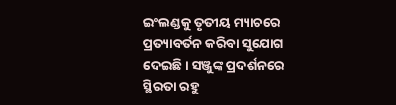ଇଂଲଣ୍ଡକୁ ତୃତୀୟ ମ୍ୟାଚରେ ପ୍ରତ୍ୟାବର୍ତନ କରିବା ସୁଯୋଗ ଦେଇଛି । ସଞ୍ଜୁଙ୍କ ପ୍ରଦର୍ଶନରେ ସ୍ଥିରତା ରହୁ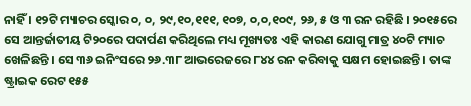ନାହିଁ । ୧୨ଟି ମ୍ୟାଚର ସ୍କୋର ୦, ୦, ୨୯,୧୦,୧୧୧, ୧୦୭, ୦,୦,୧୦୯, ୨୬, ୫ ଓ ୩ ରନ ରହିଛି । ୨୦୧୫ରେ ସେ ଆନ୍ତର୍ଜାତୀୟ ଟି୨୦ରେ ପଦାର୍ପଣ କରିଥିଲେ ମଧ୍ୟ ମୂଖ୍ୟତଃ ଏହି କାରଣ ଯୋଗୁ ମାତ୍ର ୪୦ଟି ମ୍ୟାଚ ଖେଳିଛନ୍ତି । ସେ ୩୬ ଇନିଂସରେ ୨୬.୩୮ ଆଭରେଜରେ ୮୪୪ ରନ କରିବାକୁ ସକ୍ଷମ ହୋଇଛନ୍ତି । ତାଙ୍କ ଷ୍ଟ୍ରାଇକ ରେଟ ୧୫୫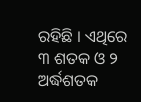ରହିଛି । ଏଥିରେ ୩ ଶତକ ଓ ୨ ଅର୍ଦ୍ଧଶତକ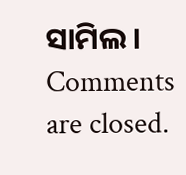ସାମିଲ ।
Comments are closed.